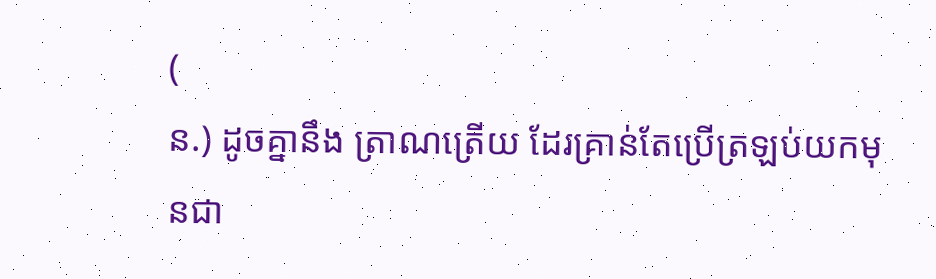(
ន.) ដូចគ្នានឹង ត្រាណត្រើយ ដែរគ្រាន់តែប្រើត្រឡប់យកមុនជា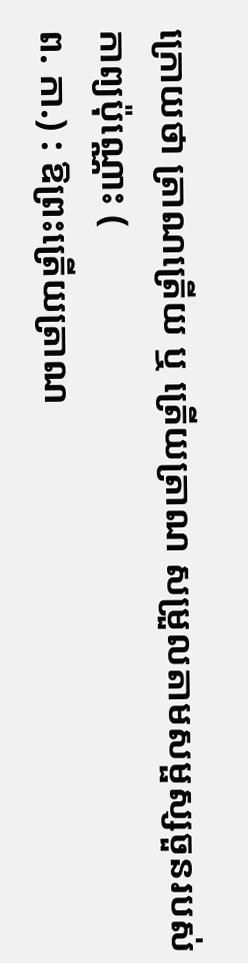ក្រោយថា ត្រាណត្រើយ ឬ ត្រើយត្រាណ សម្រួលតាមសម្ផស្សចួនរបស់កាព្យប៉ុណ្ណោះ (
ព. កា.) : ឱព្រះត្រើយត្រាណ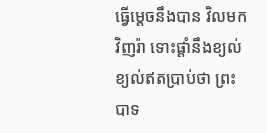ធ្វើម្ដេចនឹងបាន វិលមកវិញរ៉ា ទោះផ្ដាំនឹងខ្យល់ ខ្យល់ឥតប្រាប់ថា ព្រះបាទ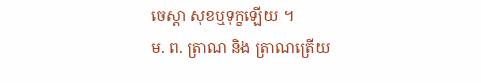ចេស្ដា សុខឬទុក្ខឡើយ ។
ម. ព. ត្រាណ និង ត្រាណត្រើយ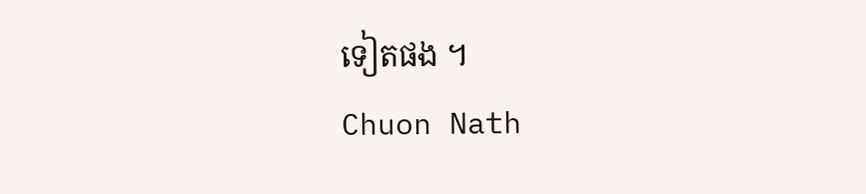ទៀតផង ។
Chuon Nath